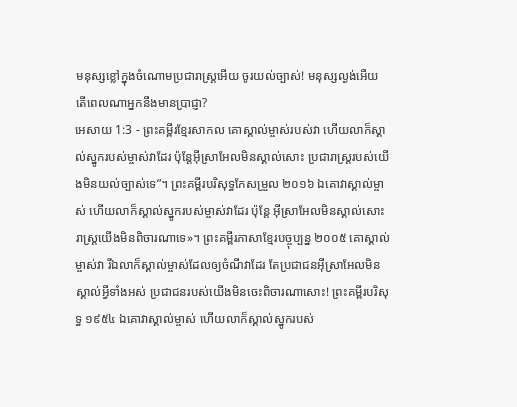មនុស្សខ្លៅក្នុងចំណោមប្រជារាស្ត្រអើយ ចូរយល់ច្បាស់! មនុស្សល្ងង់អើយ តើពេលណាអ្នកនឹងមានប្រាជ្ញា?
អេសាយ 1:3 - ព្រះគម្ពីរខ្មែរសាកល គោស្គាល់ម្ចាស់របស់វា ហើយលាក៏ស្គាល់ស្នូករបស់ម្ចាស់វាដែរ ប៉ុន្តែអ៊ីស្រាអែលមិនស្គាល់សោះ ប្រជារាស្ត្ររបស់យើងមិនយល់ច្បាស់ទេ”។ ព្រះគម្ពីរបរិសុទ្ធកែសម្រួល ២០១៦ ឯគោវាស្គាល់ម្ចាស់ ហើយលាក៏ស្គាល់ស្នូករបស់ម្ចាស់វាដែរ ប៉ុន្តែ អ៊ីស្រាអែលមិនស្គាល់សោះ រាស្ត្រយើងមិនពិចារណាទេ»។ ព្រះគម្ពីរភាសាខ្មែរបច្ចុប្បន្ន ២០០៥ គោស្គាល់ម្ចាស់វា រីឯលាក៏ស្គាល់ម្ចាស់ដែលឲ្យចំណីវាដែរ តែប្រជាជនអ៊ីស្រាអែលមិនស្គាល់អ្វីទាំងអស់ ប្រជាជនរបស់យើងមិនចេះពិចារណាសោះ! ព្រះគម្ពីរបរិសុទ្ធ ១៩៥៤ ឯគោវាស្គាល់ម្ចាស់ ហើយលាក៏ស្គាល់ស្នូករបស់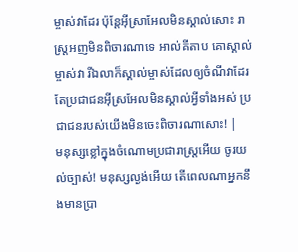ម្ចាស់វាដែរ ប៉ុន្តែអ៊ីស្រាអែលមិនស្គាល់សោះ រាស្ត្រអញមិនពិចារណាទេ អាល់គីតាប គោស្គាល់ម្ចាស់វា រីឯលាក៏ស្គាល់ម្ចាស់ដែលឲ្យចំណីវាដែរ តែប្រជាជនអ៊ីស្រអែលមិនស្គាល់អ្វីទាំងអស់ ប្រជាជនរបស់យើងមិនចេះពិចារណាសោះ! |
មនុស្សខ្លៅក្នុងចំណោមប្រជារាស្ត្រអើយ ចូរយល់ច្បាស់! មនុស្សល្ងង់អើយ តើពេលណាអ្នកនឹងមានប្រា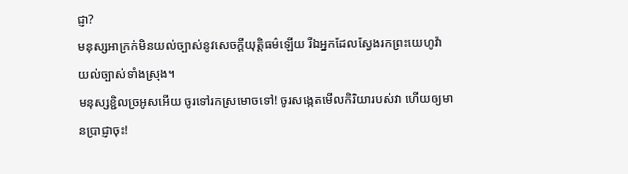ជ្ញា?
មនុស្សអាក្រក់មិនយល់ច្បាស់នូវសេចក្ដីយុត្តិធម៌ឡើយ រីឯអ្នកដែលស្វែងរកព្រះយេហូវ៉ា យល់ច្បាស់ទាំងស្រុង។
មនុស្សខ្ជិលច្រអូសអើយ ចូរទៅរកស្រមោចទៅ! ចូរសង្កេតមើលកិរិយារបស់វា ហើយឲ្យមានប្រាជ្ញាចុះ!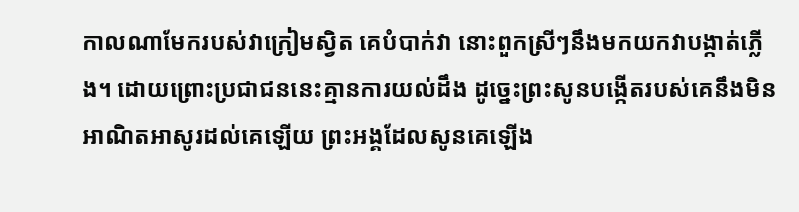កាលណាមែករបស់វាក្រៀមស្វិត គេបំបាក់វា នោះពួកស្រីៗនឹងមកយកវាបង្កាត់ភ្លើង។ ដោយព្រោះប្រជាជននេះគ្មានការយល់ដឹង ដូច្នេះព្រះសូនបង្កើតរបស់គេនឹងមិនអាណិតអាសូរដល់គេឡើយ ព្រះអង្គដែលសូនគេឡើង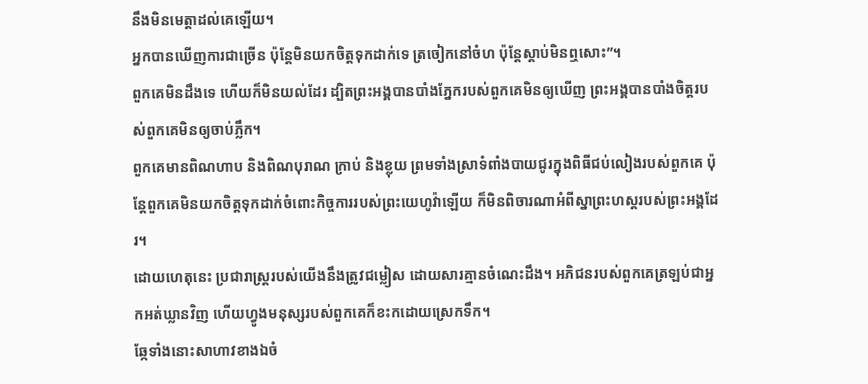នឹងមិនមេត្តាដល់គេឡើយ។
អ្នកបានឃើញការជាច្រើន ប៉ុន្តែមិនយកចិត្តទុកដាក់ទេ ត្រចៀកនៅចំហ ប៉ុន្តែស្ដាប់មិនឮសោះ”។
ពួកគេមិនដឹងទេ ហើយក៏មិនយល់ដែរ ដ្បិតព្រះអង្គបានបាំងភ្នែករបស់ពួកគេមិនឲ្យឃើញ ព្រះអង្គបានបាំងចិត្តរបស់ពួកគេមិនឲ្យចាប់ភ្លឹក។
ពួកគេមានពិណហាប និងពិណបុរាណ ក្រាប់ និងខ្លុយ ព្រមទាំងស្រាទំពាំងបាយជូរក្នុងពិធីជប់លៀងរបស់ពួកគេ ប៉ុន្តែពួកគេមិនយកចិត្តទុកដាក់ចំពោះកិច្ចការរបស់ព្រះយេហូវ៉ាឡើយ ក៏មិនពិចារណាអំពីស្នាព្រះហស្តរបស់ព្រះអង្គដែរ។
ដោយហេតុនេះ ប្រជារាស្ត្ររបស់យើងនឹងត្រូវជម្លៀស ដោយសារគ្មានចំណេះដឹង។ អភិជនរបស់ពួកគេត្រឡប់ជាអ្នកអត់ឃ្លានវិញ ហើយហ្វូងមនុស្សរបស់ពួកគេក៏ខះកដោយស្រេកទឹក។
ឆ្កែទាំងនោះសាហាវខាងឯចំ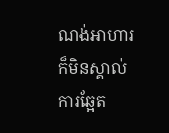ណង់អាហារ ក៏មិនស្គាល់ការឆ្អែត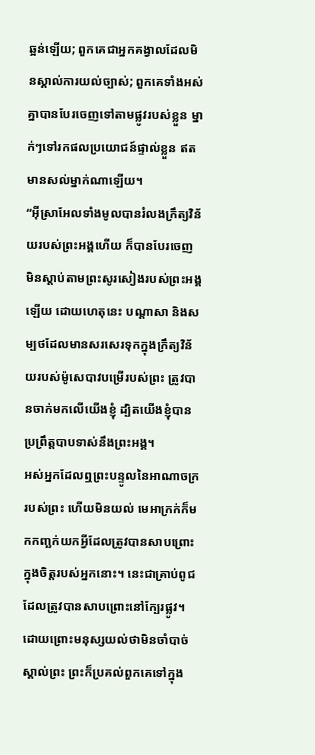ឆ្អន់ឡើយ; ពួកគេជាអ្នកគង្វាលដែលមិនស្គាល់ការយល់ច្បាស់; ពួកគេទាំងអស់គ្នាបានបែរចេញទៅតាមផ្លូវរបស់ខ្លួន ម្នាក់ៗទៅរកផលប្រយោជន៍ផ្ទាល់ខ្លួន ឥតមានសល់ម្នាក់ណាឡើយ។
“អ៊ីស្រាអែលទាំងមូលបានរំលងក្រឹត្យវិន័យរបស់ព្រះអង្គហើយ ក៏បានបែរចេញ មិនស្ដាប់តាមព្រះសូរសៀងរបស់ព្រះអង្គឡើយ ដោយហេតុនេះ បណ្ដាសា និងសម្បថដែលមានសរសេរទុកក្នុងក្រឹត្យវិន័យរបស់ម៉ូសេបាវបម្រើរបស់ព្រះ ត្រូវបានចាក់មកលើយើងខ្ញុំ ដ្បិតយើងខ្ញុំបានប្រព្រឹត្តបាបទាស់នឹងព្រះអង្គ។
អស់អ្នកដែលឮព្រះបន្ទូលនៃអាណាចក្ររបស់ព្រះ ហើយមិនយល់ មេអាក្រក់ក៏មកកញ្ឆក់យកអ្វីដែលត្រូវបានសាបព្រោះក្នុងចិត្តរបស់អ្នកនោះ។ នេះជាគ្រាប់ពូជដែលត្រូវបានសាបព្រោះនៅក្បែរផ្លូវ។
ដោយព្រោះមនុស្សយល់ថាមិនចាំបាច់ស្គាល់ព្រះ ព្រះក៏ប្រគល់ពួកគេទៅក្នុង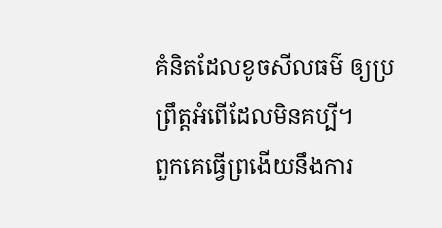គំនិតដែលខូចសីលធម៌ ឲ្យប្រព្រឹត្តអំពើដែលមិនគប្បី។
ពួកគេធ្វើព្រងើយនឹងការ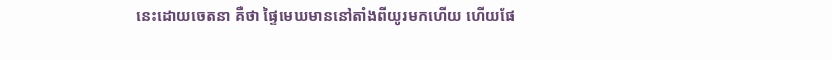នេះដោយចេតនា គឺថា ផ្ទៃមេឃមាននៅតាំងពីយូរមកហើយ ហើយផែ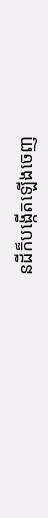នដីក៏បង្កើតឡើងចេញ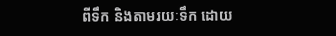ពីទឹក និងតាមរយៈទឹក ដោយ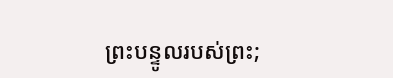ព្រះបន្ទូលរបស់ព្រះ;